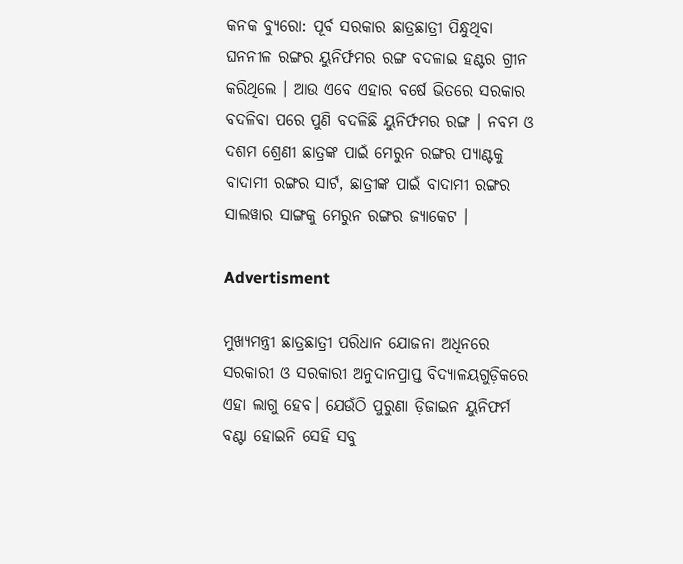କନକ ବ୍ୟୁରୋ: ପୂର୍ବ ସରକାର ଛାତ୍ରଛାତ୍ରୀ ପିନ୍ଧୁଥିବା ଘନନୀଳ ରଙ୍ଗର ୟୁନିର୍ଫମର ରଙ୍ଗ ବଦଳାଇ ହଣ୍ଟର ଗ୍ରୀନ କରିଥିଲେ । ଆଉ ଏବେ ଏହାର ବର୍ଷେ ଭିତରେ ସରକାର ବଦଳିବା ପରେ ପୁଣି ବଦଳିଛି ୟୁନିର୍ଫମର ରଙ୍ଗ । ନବମ ଓ ଦଶମ ଶ୍ରେଣୀ ଛାତ୍ରଙ୍କ ପାଇଁ ମେରୁନ ରଙ୍ଗର ପ୍ୟାଣ୍ଟକୁ ବାଦାମୀ ରଙ୍ଗର ସାର୍ଟ, ଛାତ୍ରୀଙ୍କ ପାଇଁ ବାଦାମୀ ରଙ୍ଗର ସାଲୱାର ସାଙ୍ଗକୁ ମେରୁନ ରଙ୍ଗର ଜ୍ୟାକେଟ ।

Advertisment

ମୁଖ୍ୟମନ୍ତ୍ରୀ ଛାତ୍ରଛାତ୍ରୀ ପରିଧାନ ଯୋଜନା ଅଧିନରେ ସରକାରୀ ଓ ସରକାରୀ ଅନୁଦାନପ୍ରାପ୍ତ ବିଦ୍ୟାଳୟଗୁଡ଼ିକରେ ଏହା ଲାଗୁ ହେବ। ଯେଉଁଠି ପୁରୁଣା ଡ଼ିଜାଇନ ୟୁନିଫର୍ମ ବଣ୍ଟା ହୋଇନି ସେହି ସବୁ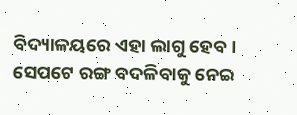ବିଦ୍ୟାଳୟରେ ଏହା ଲାଗୁ ହେବ । ସେପଟେ ରଙ୍ଗ ବଦଳିବାକୁ ନେଇ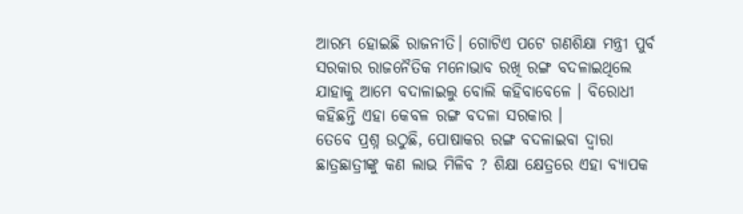ଆରମ୍ଭ ହୋଇଛି ରାଜନୀତି। ଗୋଟିଏ ପଟେ ଗଣଶିକ୍ଷା ମନ୍ତ୍ରୀ ପୁର୍ବ ସରକାର ରାଜନୈତିକ ମନୋଭାବ ରଖି ରଙ୍ଗ ବଦଳାଇଥିଲେ ଯାହାକୁ ଆମେ ବଦାଳାଇଲୁ ବୋଲି କହିବାବେଳେ । ବିରୋଧୀ କହିଛନ୍ତି ଏହା କେବଳ ରଙ୍ଗ ବଦଳା ସରକାର ।
ତେବେ ପ୍ରଶ୍ନ ଉଠୁଛି, ପୋଷାକର ରଙ୍ଗ ବଦଳାଇବା ଦ୍ବାରା ଛାତ୍ରଛାତ୍ରୀଙ୍କୁ କଣ ଲାଭ ମିଳିବ ? ଶିକ୍ଷା କ୍ଷେତ୍ରରେ ଏହା ବ୍ୟାପକ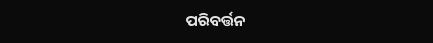ପରିବର୍ତ୍ତନ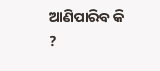ଆଣିପାରିବ କି ?